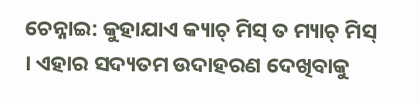ଚେନ୍ନାଇ: କୁହାଯାଏ କ୍ୟାଚ୍ ମିସ୍ ତ ମ୍ୟାଚ୍ ମିସ୍ । ଏହାର ସଦ୍ୟତମ ଉଦାହରଣ ଦେଖିବାକୁ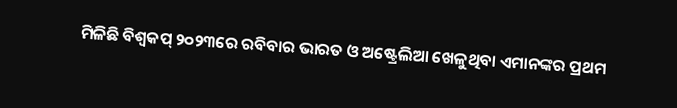ମିଳିଛି ବିଶ୍ବକପ୍ ୨୦୨୩ରେ ରବିବାର ଭାରତ ଓ ଅଷ୍ଟ୍ରେଲିଆ ଖେଳୁଥିବା ଏମାନଙ୍କର ପ୍ରଥମ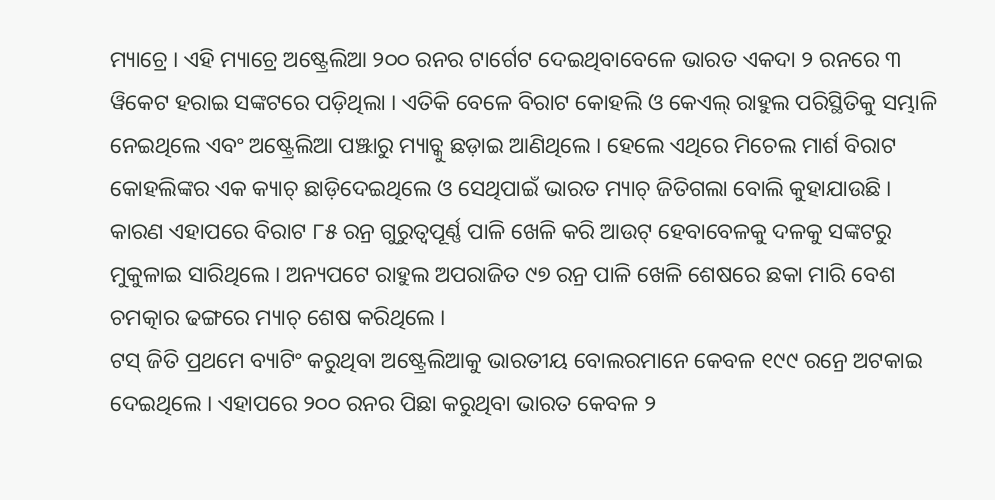ମ୍ୟାଚ୍ରେ । ଏହି ମ୍ୟାଚ୍ରେ ଅଷ୍ଟ୍ରେଲିଆ ୨୦୦ ରନର ଟାର୍ଗେଟ ଦେଇଥିବାବେଳେ ଭାରତ ଏକଦା ୨ ରନରେ ୩ ୱିକେଟ ହରାଇ ସଙ୍କଟରେ ପଡ଼ିଥିଲା । ଏତିକି ବେଳେ ବିରାଟ କୋହଲି ଓ କେଏଲ୍ ରାହୁଲ ପରିସ୍ଥିତିକୁ ସମ୍ଭାଳି ନେଇଥିଲେ ଏବଂ ଅଷ୍ଟ୍ରେଲିଆ ପଞ୍ଝାରୁ ମ୍ୟାଚ୍କୁ ଛଡ଼ାଇ ଆଣିଥିଲେ । ହେଲେ ଏଥିରେ ମିଚେଲ ମାର୍ଶ ବିରାଟ କୋହଲିଙ୍କର ଏକ କ୍ୟାଚ୍ ଛାଡ଼ିଦେଇଥିଲେ ଓ ସେଥିପାଇଁ ଭାରତ ମ୍ୟାଚ୍ ଜିତିଗଲା ବୋଲି କୁହାଯାଉଛି । କାରଣ ଏହାପରେ ବିରାଟ ୮୫ ରନ୍ର ଗୁରୁତ୍ବପୂର୍ଣ୍ଣ ପାଳି ଖେଳି କରି ଆଉଟ୍ ହେବାବେଳକୁ ଦଳକୁ ସଙ୍କଟରୁ ମୁକୁଳାଇ ସାରିଥିଲେ । ଅନ୍ୟପଟେ ରାହୁଲ ଅପରାଜିତ ୯୭ ରନ୍ର ପାଳି ଖେଳି ଶେଷରେ ଛକା ମାରି ବେଶ ଚମତ୍କାର ଢଙ୍ଗରେ ମ୍ୟାଚ୍ ଶେଷ କରିଥିଲେ ।
ଟସ୍ ଜିତି ପ୍ରଥମେ ବ୍ୟାଟିଂ କରୁଥିବା ଅଷ୍ଟ୍ରେଲିଆକୁ ଭାରତୀୟ ବୋଲରମାନେ କେବଳ ୧୯୯ ରନ୍ରେ ଅଟକାଇ ଦେଇଥିଲେ । ଏହାପରେ ୨୦୦ ରନର ପିଛା କରୁଥିବା ଭାରତ କେବଳ ୨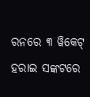ରନରେ ୩ ୱିକେଟ୍ ହରାଇ ସଙ୍କଟରେ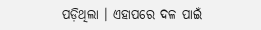ପଡ଼ିଥିଲା । ଏହାପରେ ଦଳ ପାଇଁ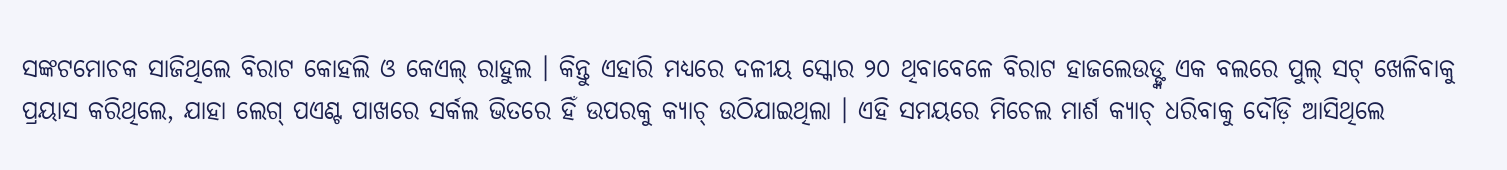ସଙ୍କଟମୋଚକ ସାଜିଥିଲେ ବିରାଟ କୋହଲି ଓ କେଏଲ୍ ରାହୁଲ । କିନ୍ତୁ ଏହାରି ମଧ୍ୟରେ ଦଳୀୟ ସ୍କୋର ୨୦ ଥିବାବେଳେ ବିରାଟ ହାଜଲେଉଡ୍ଙ୍କ ଏକ ବଲରେ ପୁଲ୍ ସଟ୍ ଖେଳିବାକୁ ପ୍ରୟାସ କରିଥିଲେ, ଯାହା ଲେଗ୍ ପଏଣ୍ଟ ପାଖରେ ସର୍କଲ ଭିତରେ ହିଁ ଉପରକୁ କ୍ୟାଚ୍ ଉଠିଯାଇଥିଲା । ଏହି ସମୟରେ ମିଚେଲ ମାର୍ଶ କ୍ୟାଚ୍ ଧରିବାକୁ ଦୌଡ଼ି ଆସିଥିଲେ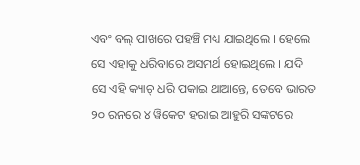ଏବଂ ବଲ୍ ପାଖରେ ପହଞ୍ଚି ମଧ୍ୟ ଯାଇଥିଲେ । ହେଲେ ସେ ଏହାକୁ ଧରିବାରେ ଅସମର୍ଥ ହୋଇଥିଲେ । ଯଦି ସେ ଏହି କ୍ୟାଚ୍ ଧରି ପକାଇ ଥାଆନ୍ତେ, ତେବେ ଭାରତ ୨୦ ରନରେ ୪ ୱିକେଟ ହରାଇ ଆହୁରି ସଙ୍କଟରେ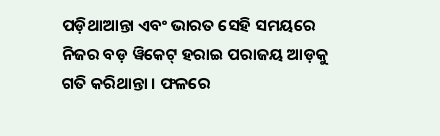ପଡ଼ିଥାଆନ୍ତା ଏବଂ ଭାରତ ସେହି ସମୟରେ ନିଜର ବଡ଼ ୱିକେଟ୍ ହରାଇ ପରାଜୟ ଆଡ଼କୁ ଗତି କରିଥାନ୍ତା । ଫଳରେ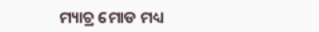ମ୍ୟାଚ୍ର ମୋଡ ମଧ୍ୟ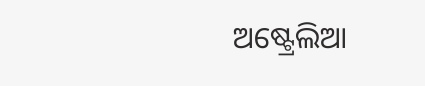ଅଷ୍ଟ୍ରେଲିଆ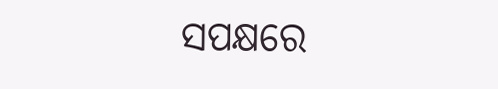ସପକ୍ଷରେ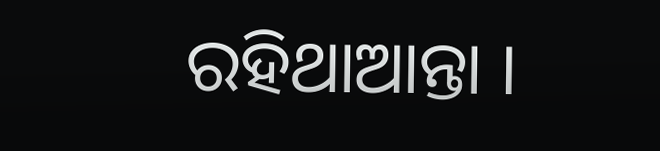ରହିଥାଆନ୍ତା ।